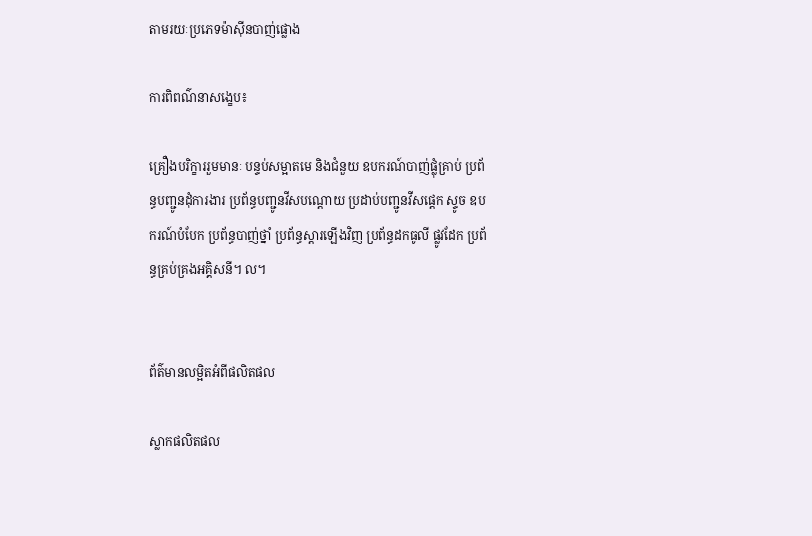តាមរយៈប្រភេទម៉ាស៊ីនបាញ់ផ្លោង

ការពិពណ៌នាសង្ខេប៖

គ្រឿងបរិក្ខាររួមមានៈ បន្ទប់សម្អាតមេ និងជំនួយ ឧបករណ៍បាញ់ផ្លុំគ្រាប់ ប្រព័ន្ធបញ្ជូនដុំការងារ ប្រព័ន្ធបញ្ជូនវីសបណ្តោយ ប្រដាប់បញ្ជូនវីសផ្តេក ស្ទូច ឧបករណ៍បំបែក ប្រព័ន្ធបាញ់ថ្នាំ ប្រព័ន្ធស្តារឡើងវិញ ប្រព័ន្ធដកធូលី ផ្លូវដែក ប្រព័ន្ធគ្រប់គ្រងអគ្គិសនី។ ល។


ព័ត៌មានលម្អិតអំពីផលិតផល

ស្លាកផលិតផល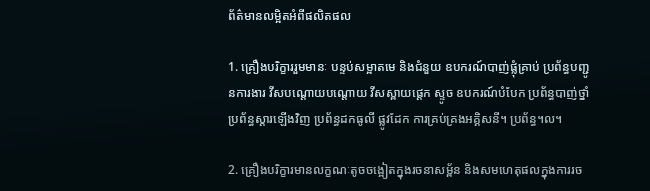ព័ត៌មានលម្អិតអំពីផលិតផល

1. គ្រឿងបរិក្ខាររួមមានៈ បន្ទប់សម្អាតមេ និងជំនួយ ឧបករណ៍បាញ់ផ្លុំគ្រាប់ ប្រព័ន្ធបញ្ជូនការងារ វីសបណ្តោយបណ្តោយ វីសស្ពាយផ្តេក ស្ទូច ឧបករណ៍បំបែក ប្រព័ន្ធបាញ់ថ្នាំ ប្រព័ន្ធស្តារឡើងវិញ ប្រព័ន្ធដកធូលី ផ្លូវដែក ការគ្រប់គ្រងអគ្គិសនី។ ប្រព័ន្ធ។ល។

2. គ្រឿងបរិក្ខារមានលក្ខណៈតូចចង្អៀតក្នុងរចនាសម្ព័ន និងសមហេតុផលក្នុងការរច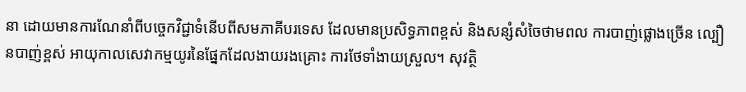នា ដោយមានការណែនាំពីបច្ចេកវិជ្ជាទំនើបពីសមភាគីបរទេស ដែលមានប្រសិទ្ធភាពខ្ពស់ និងសន្សំសំចៃថាមពល ការបាញ់ផ្លោងច្រើន ល្បឿនបាញ់ខ្ពស់ អាយុកាលសេវាកម្មយូរនៃផ្នែកដែលងាយរងគ្រោះ ការថែទាំងាយស្រួល។ សុវត្ថិ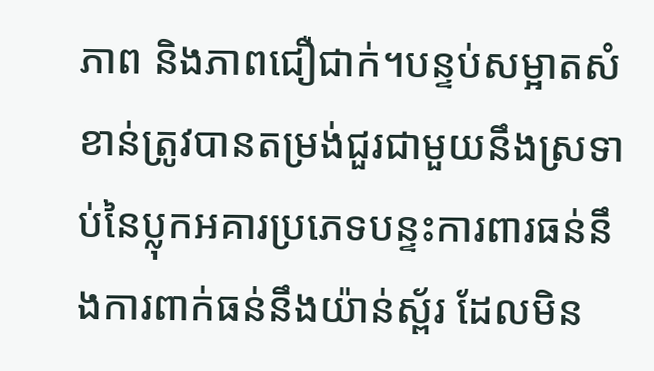ភាព និងភាពជឿជាក់។បន្ទប់សម្អាតសំខាន់ត្រូវបានតម្រង់ជួរជាមួយនឹងស្រទាប់នៃប្លុកអគារប្រភេទបន្ទះការពារធន់នឹងការពាក់ធន់នឹងយ៉ាន់ស្ព័រ ដែលមិន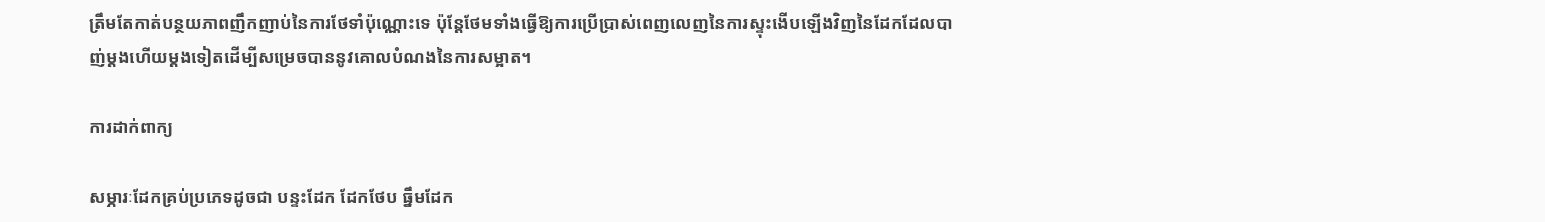ត្រឹមតែកាត់បន្ថយភាពញឹកញាប់នៃការថែទាំប៉ុណ្ណោះទេ ប៉ុន្តែថែមទាំងធ្វើឱ្យការប្រើប្រាស់ពេញលេញនៃការស្ទុះងើបឡើងវិញនៃដែកដែលបាញ់ម្តងហើយម្តងទៀតដើម្បីសម្រេចបាននូវគោលបំណងនៃការសម្អាត។

ការដាក់ពាក្យ

សម្ភារៈដែកគ្រប់ប្រភេទដូចជា បន្ទះដែក ដែកថែប ធ្នឹមដែក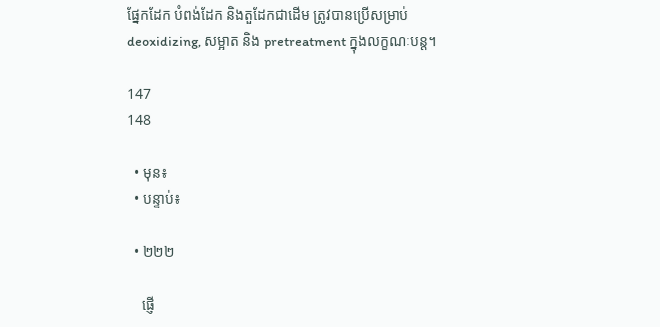ផ្នែកដែក បំពង់ដែក និងតួដែកជាដើម ត្រូវបានប្រើសម្រាប់ deoxidizing, សម្អាត និង pretreatment ក្នុងលក្ខណៈបន្ត។

147
148

  • មុន៖
  • បន្ទាប់៖

  • ២២២

    ផ្ញើ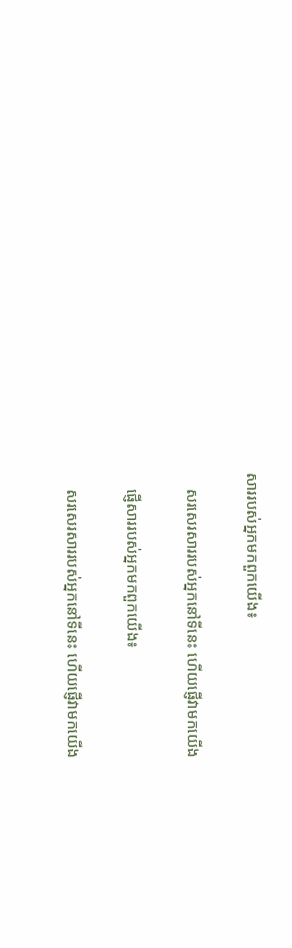សាររបស់អ្នកមកពួកយើង៖

    សរសេរសាររបស់អ្នកនៅទីនេះ ហើយផ្ញើវាមកយើង

    ផ្ញើសាររបស់អ្នកមកពួកយើង៖

    សរសេរសាររបស់អ្នកនៅទីនេះ ហើយផ្ញើវាមកយើង